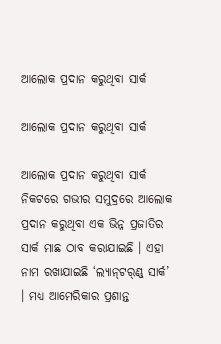ଆଲୋକ ପ୍ରଦାନ କରୁଥିବା ସାର୍କ

ଆଲୋକ ପ୍ରଦାନ କରୁଥିବା ସାର୍କ

ଆଲୋକ ପ୍ରଦାନ କରୁଥିବା ସାର୍କ
ନିକଟରେ ଗଭୀର ସମୁଦ୍ରରେ ଆଲୋକ ପ୍ରଦାନ କରୁଥିବା ଏକ ଭିନ୍ନ ପ୍ରଜାତିର ସାର୍କ ମାଛ ଠାବ କରାଯାଇଛି । ଏହା ନାମ ରଖାଯାଇଛି ‘ଲ୍ୟାନ୍‍ଟର୍ଣ୍ଣ୍‍ ସାର୍କ’ । ମଧ୍ୟ ଆମେରିକାର ପ୍ରଶାନ୍ତ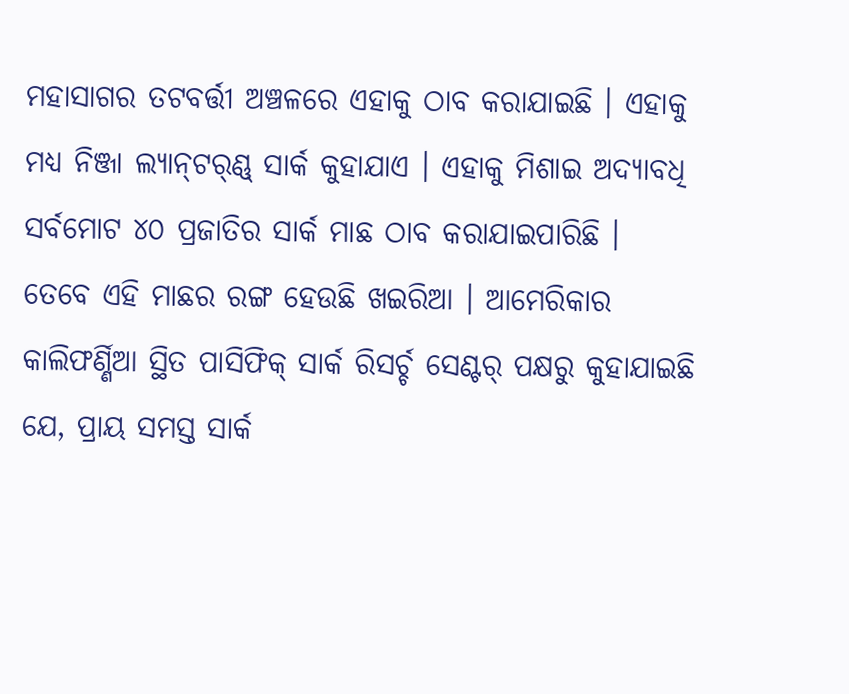ମହାସାଗର ତଟବର୍ତ୍ତୀ ଅଞ୍ଚଳରେ ଏହାକୁ ଠାବ କରାଯାଇଛି । ଏହାକୁ ମଧ୍ୟ ନିଞ୍ଜା ଲ୍ୟାନ୍‍ଟର୍ଣ୍ଣ୍‍ ସାର୍କ କୁହାଯାଏ । ଏହାକୁ ମିଶାଇ ଅଦ୍ୟାବଧି ସର୍ବମୋଟ ୪୦ ପ୍ରଜାତିର ସାର୍କ ମାଛ ଠାବ କରାଯାଇପାରିଛି । ତେବେ ଏହି ମାଛର ରଙ୍ଗ ହେଉଛି ଖଇରିଆ । ଆମେରିକାର କାଲିଫର୍ଣ୍ଣିଆ ସ୍ଥିତ ପାସିଫିକ୍‍ ସାର୍କ ରିସର୍ଚ୍ଚ ସେଣ୍ଟର୍‍ ପକ୍ଷରୁ କୁହାଯାଇଛି ଯେ, ପ୍ରାୟ ସମସ୍ତ ସାର୍କ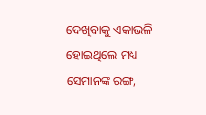ଦେଖିବାକୁ ଏକାଭଳି ହୋଇଥିଲେ ମଧ୍ୟ ସେମାନଙ୍କ ରଙ୍ଗ,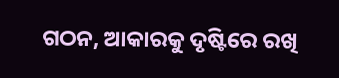ଗଠନ, ଆକାରକୁ ଦୃଷ୍ଟିରେ ରଖି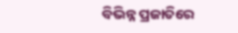ବିଭିନ୍ନ ପ୍ରଜାତିରେ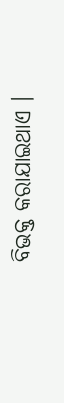ବିଭକ୍ତ କରାଯାଇଥାଏ ।